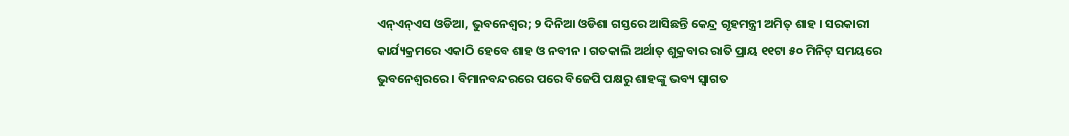ଏନ୍ଏନ୍ଏସ ଓଡିଆ, ଭୁବନେଶ୍ୱର; ୨ ଦିନିଆ ଓଡିଶା ଗସ୍ତରେ ଆସିଛନ୍ତି କେନ୍ଦ୍ର ଗୃହମନ୍ତ୍ରୀ ଅମିତ୍ ଶାହ । ସରକାରୀ କାର୍ଯ୍ୟକ୍ରମରେ ଏକାଠି ହେବେ ଶାହ ଓ ନବୀନ । ଗତକାଲି ଅର୍ଥାତ୍ ଶୁକ୍ରବାର ରାତି ପ୍ରାୟ ୧୧ଟା ୫୦ ମିନିଟ୍ ସମୟରେ ଭୁବନେଶ୍ୱରରେ । ବିମାନବନ୍ଦରରେ ପରେ ବିଜେପି ପକ୍ଷରୁ ଶାହଙ୍କୁ ଭବ୍ୟ ସ୍ୱାଗତ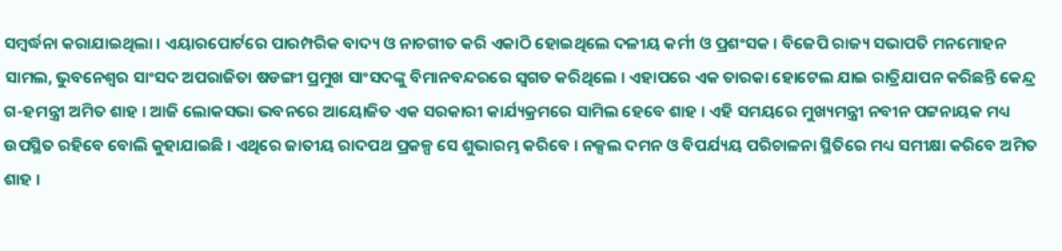ସମ୍ବର୍ଦ୍ଧନା କରାଯାଇଥିଲା । ଏୟାରପୋର୍ଟରେ ପାରମ୍ପରିକ ବାଦ୍ୟ ଓ ନାଚଗୀତ କରି ଏକାଠି ହୋଇଥିଲେ ଦଳୀୟ କର୍ମୀ ଓ ପ୍ରଶଂସକ । ବିଜେପି ରାଜ୍ୟ ସଭାପତି ମନମୋହନ ସାମଲ, ଭୁବନେଶ୍ୱର ସାଂସଦ ଅପରାଜିତା ଷଡଙ୍ଗୀ ପ୍ରମୁଖ ସାଂସଦଙ୍କୁ ବିମାନବନ୍ଦରରେ ସ୍ୱଗତ କରିଥିଲେ । ଏହାପରେ ଏକ ତାରକା ହୋଟେଲ ଯାଇ ରାତ୍ରିଯାପନ କରିଛନ୍ତି କେନ୍ଦ୍ର ଗ-ହମନ୍ତ୍ରୀ ଅମିତ ଶାହ । ଆଜି ଲୋକସଭା ଭବନରେ ଆୟୋଜିତ ଏକ ସରକାରୀ କାର୍ଯ୍ୟକ୍ରମରେ ସାମିଲ ହେବେ ଶାହ । ଏହି ସମୟରେ ମୁଖ୍ୟମନ୍ତ୍ରୀ ନବୀନ ପଟ୍ଟନାୟକ ମଧ୍ୟ ଉପସ୍ଥିତ ରହିବେ ବୋଲି କୁହାଯାଇଛି । ଏଥିରେ ଜାତୀୟ ରାଦପଥ ପ୍ରକଳ୍ପ ସେ ଶୁଭାରମ୍ଭ କରିବେ । ନକ୍ସଲ ଦମନ ଓ ବିପର୍ଯ୍ୟୟ ପରିଚାଳନା ସ୍ଥିତିରେ ମଧ୍ୟ ସମୀକ୍ଷା କରିବେ ଅମିତ ଶାହ ।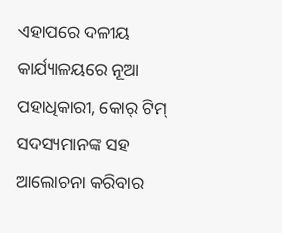ଏହାପରେ ଦଳୀୟ କାର୍ଯ୍ୟାଳୟରେ ନୂଆ ପହାଧିକାରୀ, କୋର୍ ଟିମ୍ ସଦସ୍ୟମାନଙ୍କ ସହ ଆଲୋଚନା କରିବାର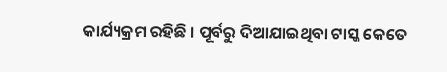କାର୍ଯ୍ୟକ୍ରମ ରହିଛି । ପୂର୍ବରୁ ଦିଆଯାଇଥିବା ଟାସ୍କ କେତେ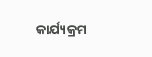କାର୍ଯ୍ୟକ୍ରମ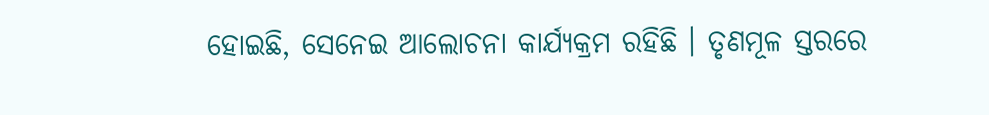ହୋଇଛି, ସେନେଇ ଆଲୋଚନା କାର୍ଯ୍ୟକ୍ରମ ରହିଛି । ତୃଣମୂଳ ସ୍ତରରେ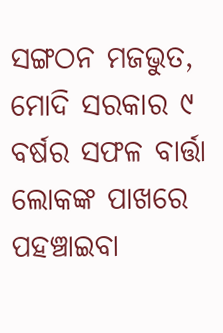ସଙ୍ଗଠନ ମଜଭୁତ, ମୋଦି ସରକାର ୯ ବର୍ଷର ସଫଳ ବାର୍ତ୍ତା ଲୋକଙ୍କ ପାଖରେ ପହଞ୍ଚାଇବା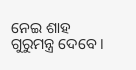ନେଇ ଶାହ ଗୁରୁମନ୍ତ୍ର ଦେବେ ।